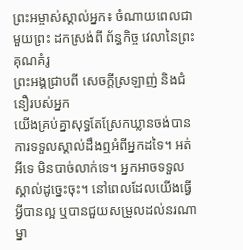ព្រះអម្ចាស់ស្គាល់អ្នក៖ ចំណាយពេលជាមួយព្រះ ដកស្រង់ពី ព័ន្ធកិច្ច វេលានៃព្រះគុណគំរូ
ព្រះអង្គជ្រាបពី សេចក្ដីស្រឡាញ់ និងជំនឿរបស់អ្នក
យើងគ្រប់គ្នាសុទ្ធតែស្រែកឃ្លានចង់បានការទទួលស្គាល់ដឹងឮអំពីអ្នកដទៃ។ អត់អីទេ មិនបាច់លាក់ទេ។ អ្នកអាចទទួលស្គាល់ដូច្នេះចុះ។ នៅពេលដែលយើងធ្វើអ្វីបានល្អ ឬបានជួយសម្រួលដល់នរណាម្នា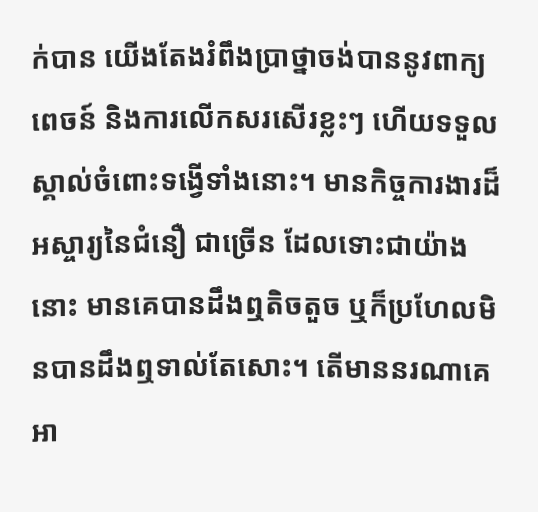ក់បាន យើងតែងរំពឹងប្រាថ្នាចង់បាននូវពាក្យពេចន៍ និងការលើកសរសើរខ្លះៗ ហើយទទួលស្គាល់ចំពោះទង្វើទាំងនោះ។ មានកិច្ចការងារដ៏អស្ចារ្យនៃជំនឿ ជាច្រើន ដែលទោះជាយ៉ាងនោះ មានគេបានដឹងឮតិចតួច ឬក៏ប្រហែលមិនបានដឹងឮទាល់តែសោះ។ តើមាននរណាគេអា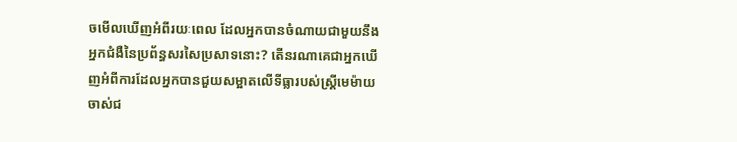ចមើលឃើញអំពីរយៈពេល ដែលអ្នកបានចំណាយជាមួយនឹងអ្នកជំងឺនៃប្រព័ន្ធសរសៃប្រសាទនោះ? តើនរណាគេជាអ្នកឃើញអំពីការដែលអ្នកបានជួយសម្អាតលើទីធ្លារបស់ស្ដ្រីមេម៉ាយចាស់ជ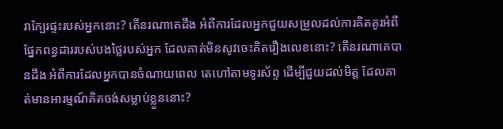រាក្បែរផ្ទះរបស់អ្នកនោះ? តើនរណាគេដឹង អំពីការដែលអ្នកជួយសម្រួលដល់ការគិតគូរអំពីផ្នែកពន្ធដាររបស់បងថ្លៃរបស់អ្នក ដែលគាត់មិនសូវចេះគិតរឿងលេខនោះ? តើនរណាគេបានដឹង អំពីការដែលអ្នកបានចំណាយពេល តេហៅតាមទូរស័ព្ទ ដើម្បីជួយដល់មិត្ដ ដែលគាត់មានអារម្មណ៍គិតចង់សម្លាប់ខ្លួននោះ?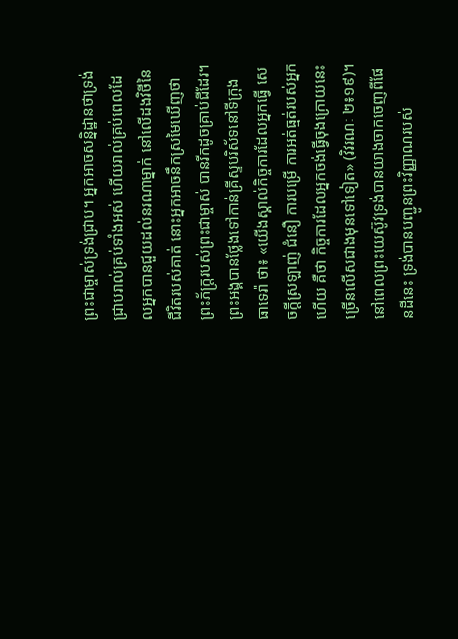ព្រះជាម្ចាស់ទ្រង់ជ្រាប។ អ្នកអាចសន្និដ្ឋានថាទ្រង់ជ្រាបរាល់គ្រប់ទាំងអស់ ហើយរាល់គ្រប់ពេលដែលអ្នកបានជួយដល់នរណាម្នាក់ នៅលើដងវិថីនៃជីវិតរបស់គាត់ នោះអ្នកអាចនឹកស្រមៃឃើញថា ព្រះភ័ក្រ្ដរបស់ព្រះជាម្ចាស់ បានរីកដូចគ្រាប់ជីដែរ។ ព្រះអង្គបានថ្លែងទៅកាន់គ្រីស្ទបរិស័ទនៅទីក្រុង ធាទេរ៉ា ថា៖ «យើងស្គាល់កិច្ចការដែលអ្នកធ្វើ សេចក្ដីស្រឡាញ់ ជំនឿ ការបម្រើ ការអត់ធ្មត់របស់អ្នកហើយ គឺថា កិច្ចការដែលអ្នកចង់ធ្វើចុងក្រោយនេះ ច្រើនលើសជាងមុនទៅទៀត» (វិវរណៈ ២៖១៩)។
នៅពេលព្រះយេស៊ូវទ្រង់បានយាងចាកចេញពីផែនដីនេះ ទ្រង់បានបញ្ជូនព្រះវិញ្ញាណរបស់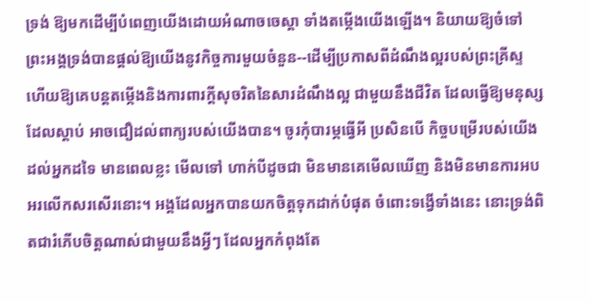ទ្រង់ ឱ្យមកដើម្បីបំពេញយើងដោយអំណាចចេស្ដា ទាំងតម្កើងយើងឡើង។ និយាយឱ្យចំទៅ ព្រះអង្គទ្រង់បានផ្ដល់ឱ្យយើងនូវកិច្ចការមួយចំនួន--ដើម្បីប្រកាសពីដំណឹងល្អរបស់ព្រះគ្រីស្ទ ហើយឱ្យគេបន្តតម្កើងនិងការពារក្ដីសុចរិតនៃសារដំណឹងល្អ ជាមួយនឹងជីវិត ដែលធ្វើឱ្យមនុស្សដែលស្ដាប់ អាចជឿដល់ពាក្យរបស់យើងបាន។ ចូរកុំបារម្ភធ្វើអី ប្រសិនបើ កិច្ចបម្រើរបស់យើងដល់អ្នកដទៃ មានពេលខ្លះ មើលទៅ ហាក់បីដូចជា មិនមានគេមើលឃើញ និងមិនមានការអបអរលើកសរសើរនោះ។ អង្គដែលអ្នកបានយកចិត្ដទុកដាក់បំផុត ចំពោះទង្វើទាំងនេះ នោះទ្រង់ពិតជារំភើបចិត្ដណាស់ជាមួយនឹងអ្វីៗ ដែលអ្នកកំពុងតែ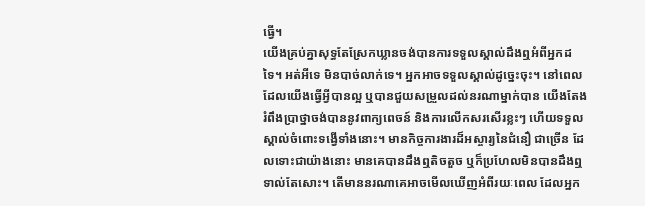ធ្វើ។
យើងគ្រប់គ្នាសុទ្ធតែស្រែកឃ្លានចង់បានការទទួលស្គាល់ដឹងឮអំពីអ្នកដទៃ។ អត់អីទេ មិនបាច់លាក់ទេ។ អ្នកអាចទទួលស្គាល់ដូច្នេះចុះ។ នៅពេលដែលយើងធ្វើអ្វីបានល្អ ឬបានជួយសម្រួលដល់នរណាម្នាក់បាន យើងតែងរំពឹងប្រាថ្នាចង់បាននូវពាក្យពេចន៍ និងការលើកសរសើរខ្លះៗ ហើយទទួលស្គាល់ចំពោះទង្វើទាំងនោះ។ មានកិច្ចការងារដ៏អស្ចារ្យនៃជំនឿ ជាច្រើន ដែលទោះជាយ៉ាងនោះ មានគេបានដឹងឮតិចតួច ឬក៏ប្រហែលមិនបានដឹងឮទាល់តែសោះ។ តើមាននរណាគេអាចមើលឃើញអំពីរយៈពេល ដែលអ្នក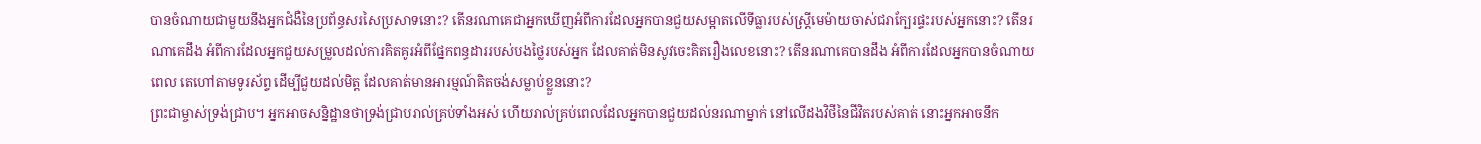បានចំណាយជាមួយនឹងអ្នកជំងឺនៃប្រព័ន្ធសរសៃប្រសាទនោះ? តើនរណាគេជាអ្នកឃើញអំពីការដែលអ្នកបានជួយសម្អាតលើទីធ្លារបស់ស្ដ្រីមេម៉ាយចាស់ជរាក្បែរផ្ទះរបស់អ្នកនោះ? តើនរណាគេដឹង អំពីការដែលអ្នកជួយសម្រួលដល់ការគិតគូរអំពីផ្នែកពន្ធដាររបស់បងថ្លៃរបស់អ្នក ដែលគាត់មិនសូវចេះគិតរឿងលេខនោះ? តើនរណាគេបានដឹង អំពីការដែលអ្នកបានចំណាយពេល តេហៅតាមទូរស័ព្ទ ដើម្បីជួយដល់មិត្ដ ដែលគាត់មានអារម្មណ៍គិតចង់សម្លាប់ខ្លួននោះ?
ព្រះជាម្ចាស់ទ្រង់ជ្រាប។ អ្នកអាចសន្និដ្ឋានថាទ្រង់ជ្រាបរាល់គ្រប់ទាំងអស់ ហើយរាល់គ្រប់ពេលដែលអ្នកបានជួយដល់នរណាម្នាក់ នៅលើដងវិថីនៃជីវិតរបស់គាត់ នោះអ្នកអាចនឹក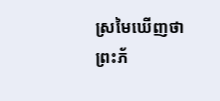ស្រមៃឃើញថា ព្រះភ័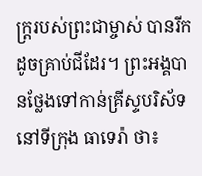ក្រ្ដរបស់ព្រះជាម្ចាស់ បានរីកដូចគ្រាប់ជីដែរ។ ព្រះអង្គបានថ្លែងទៅកាន់គ្រីស្ទបរិស័ទនៅទីក្រុង ធាទេរ៉ា ថា៖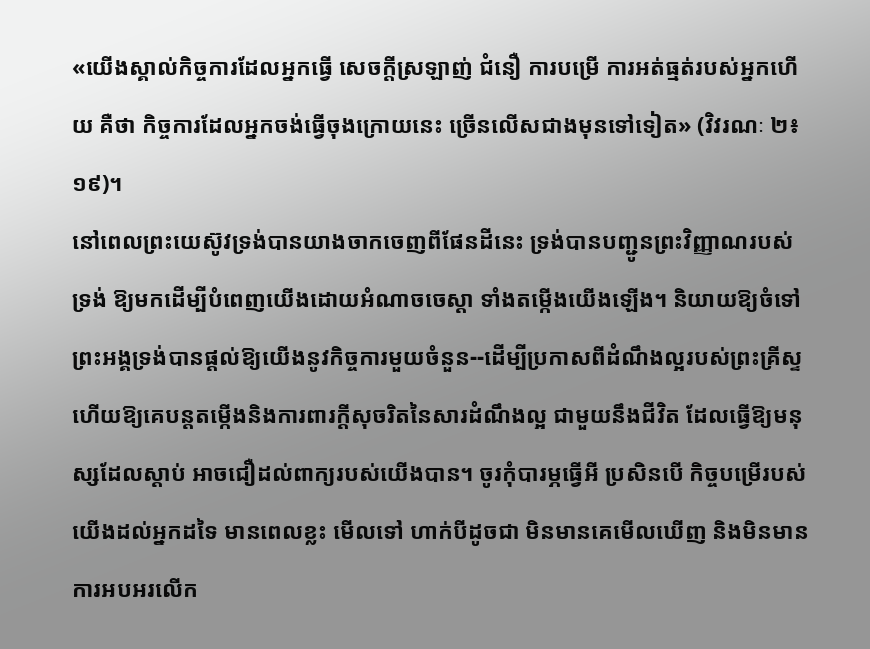«យើងស្គាល់កិច្ចការដែលអ្នកធ្វើ សេចក្ដីស្រឡាញ់ ជំនឿ ការបម្រើ ការអត់ធ្មត់របស់អ្នកហើយ គឺថា កិច្ចការដែលអ្នកចង់ធ្វើចុងក្រោយនេះ ច្រើនលើសជាងមុនទៅទៀត» (វិវរណៈ ២៖១៩)។
នៅពេលព្រះយេស៊ូវទ្រង់បានយាងចាកចេញពីផែនដីនេះ ទ្រង់បានបញ្ជូនព្រះវិញ្ញាណរបស់ទ្រង់ ឱ្យមកដើម្បីបំពេញយើងដោយអំណាចចេស្ដា ទាំងតម្កើងយើងឡើង។ និយាយឱ្យចំទៅ ព្រះអង្គទ្រង់បានផ្ដល់ឱ្យយើងនូវកិច្ចការមួយចំនួន--ដើម្បីប្រកាសពីដំណឹងល្អរបស់ព្រះគ្រីស្ទ ហើយឱ្យគេបន្តតម្កើងនិងការពារក្ដីសុចរិតនៃសារដំណឹងល្អ ជាមួយនឹងជីវិត ដែលធ្វើឱ្យមនុស្សដែលស្ដាប់ អាចជឿដល់ពាក្យរបស់យើងបាន។ ចូរកុំបារម្ភធ្វើអី ប្រសិនបើ កិច្ចបម្រើរបស់យើងដល់អ្នកដទៃ មានពេលខ្លះ មើលទៅ ហាក់បីដូចជា មិនមានគេមើលឃើញ និងមិនមានការអបអរលើក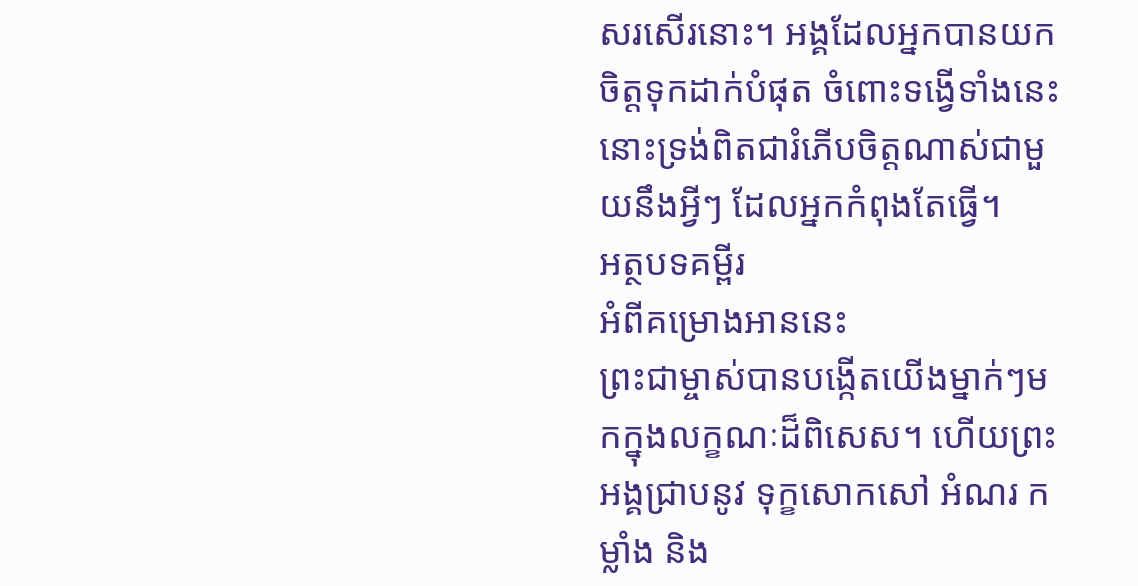សរសើរនោះ។ អង្គដែលអ្នកបានយកចិត្ដទុកដាក់បំផុត ចំពោះទង្វើទាំងនេះ នោះទ្រង់ពិតជារំភើបចិត្ដណាស់ជាមួយនឹងអ្វីៗ ដែលអ្នកកំពុងតែធ្វើ។
អត្ថបទគម្ពីរ
អំពីគម្រោងអាននេះ
ព្រះជាម្ចាស់បានបង្កើតយើងម្នាក់ៗមកក្នុងលក្ខណៈដ៏ពិសេស។ ហើយព្រះអង្គជ្រាបនូវ ទុក្ខសោកសៅ អំណរ កម្លាំង និង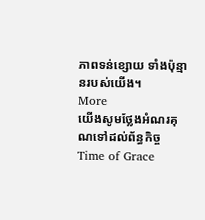ភាពទន់ខ្សោយ ទាំងប៉ុន្មានរបស់យើង។
More
យើងសូមថ្លែងអំណរគុណទៅដល់ព័ន្ធកិច្ច Time of Grace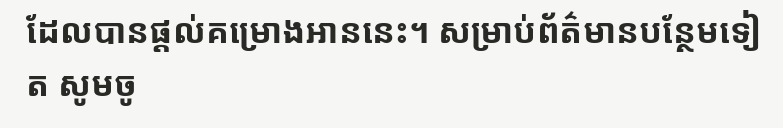ដែលបានផ្ដល់គម្រោងអាននេះ។ សម្រាប់ព័ត៌មានបន្ថែមទៀត សូមចូ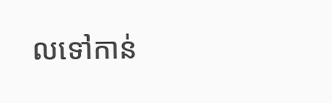លទៅកាន់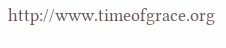http://www.timeofgrace.org